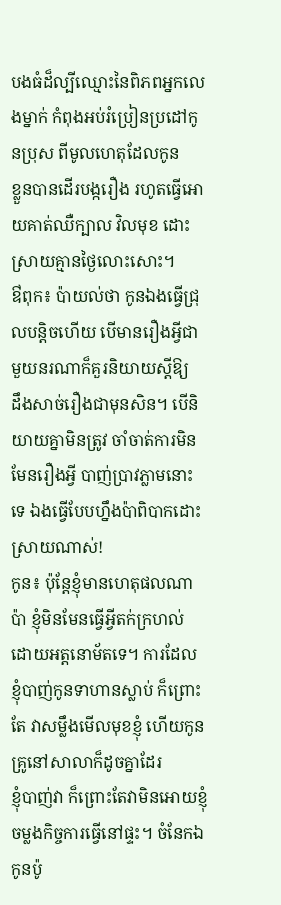បងធំដ៏ល្បីឈ្មោះនៃពិភពអ្នកលេងម្នាក់ កំពុងអប់រំប្រៀនប្រដៅកូនប្រុស ពីមូលហេតុដែលកូន
ខ្លួនបានដើរបង្ករឿង រហូតធ្វើអោយគាត់ឈឺក្បាល វិលមុខ ដោះស្រាយគ្មានថ្ងៃលោះសោះ។
ឳពុក៖ ប៉ាយល់ថា កូនឯងធ្វើជ្រុលបន្តិចហើយ បើមានរឿងអី្វជាមួយនរណាក៏គួរនិយាយស្តីឱ្យ
ដឹងសាច់រឿងជាមុនសិន។ បើនិយាយគ្នាមិនត្រូវ ចាំចាត់ការមិនមែនរឿងអី្វ បាញ់ប្រាវភ្លាមនោះ
ទេ ឯងធ្វើបែបហ្នឹងប៉ាពិបាកដោះស្រាយណាស់!
កូន៖ ប៉ុន្តែខ្ញុំមានហេតុផលណាប៉ា ខ្ញុំមិនមែនធ្វើអ្វីតក់ក្រហល់ ដោយអត្តនោម័តទេ។ ការដែល
ខ្ញុំបាញ់កូនទាហានស្លាប់ ក៏ព្រោះតែ វាសម្លឹងមើលមុខខ្ញុំ ហើយកូនគ្រូនៅសាលាក៏ដូចគ្នាដែរ
ខ្ញុំបាញ់វា ក៏ព្រោះតែវាមិនអោយខ្ញុំចម្លងកិច្ចការធ្វើនៅផ្ទះ។ ចំនែកឯកូនប៉ូ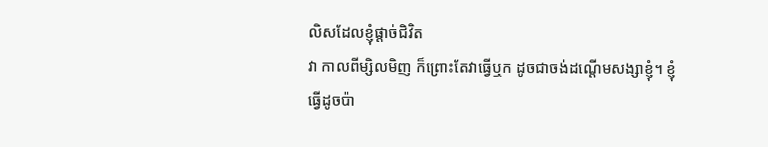លិសដែលខ្ញុំផ្តាច់ជិវិត
វា កាលពីម្សិលមិញ ក៏ព្រោះតែវាធ្វើឬក ដូចជាចង់ដណ្តើមសង្សាខ្ញុំ។ ខ្ញុំធ្វើដូចប៉ា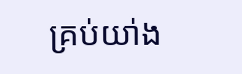គ្រប់យា់ង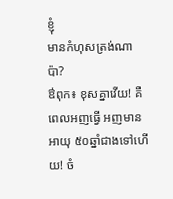ខ្ញុំ
មានកំហុសត្រង់ណាប៉ា?
ឳពុក៖ ខុសគ្នាវើយ! គឺពេលអញធ្វើ អញមានអាយុ ៥០ឆ្នាំជាងទៅហើយ! ចំ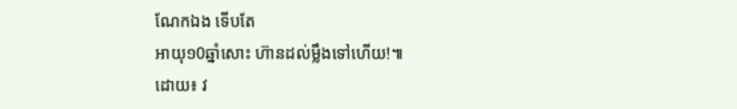ណែកឯង ទើបតែ
អាយុ១0ឆ្នាំសោះ ហ៊ានដល់ម្លឹងទៅហើយ!៕
ដោយ៖ វ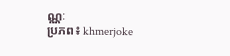ណ្ណៈ
ប្រភព៖ khmerjoke